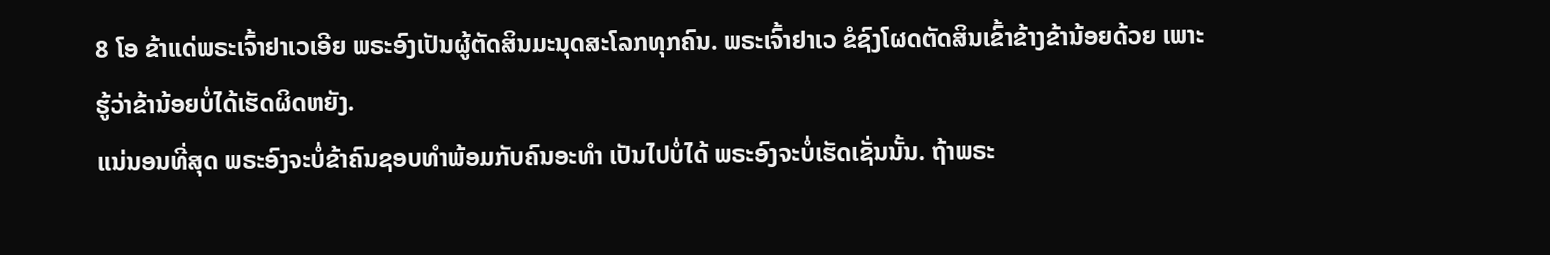8 ໂອ ຂ້າແດ່ພຣະເຈົ້າຢາເວເອີຍ ພຣະອົງເປັນຜູ້ຕັດສິນມະນຸດສະໂລກທຸກຄົນ. ພຣະເຈົ້າຢາເວ ຂໍຊົງໂຜດຕັດສິນເຂົ້າຂ້າງຂ້ານ້ອຍດ້ວຍ ເພາະຮູ້ວ່າຂ້ານ້ອຍບໍ່ໄດ້ເຮັດຜິດຫຍັງ.
ແນ່ນອນທີ່ສຸດ ພຣະອົງຈະບໍ່ຂ້າຄົນຊອບທຳພ້ອມກັບຄົນອະທຳ ເປັນໄປບໍ່ໄດ້ ພຣະອົງຈະບໍ່ເຮັດເຊັ່ນນັ້ນ. ຖ້າພຣະ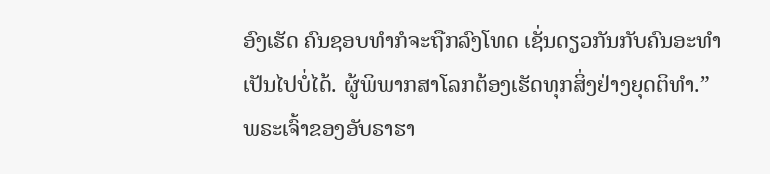ອົງເຮັດ ຄົນຊອບທຳກໍຈະຖືກລົງໂທດ ເຊັ່ນດຽວກັນກັບຄົນອະທຳ ເປັນໄປບໍ່ໄດ້. ຜູ້ພິພາກສາໂລກຕ້ອງເຮັດທຸກສິ່ງຢ່າງຍຸດຕິທຳ.”
ພຣະເຈົ້າຂອງອັບຣາຮາ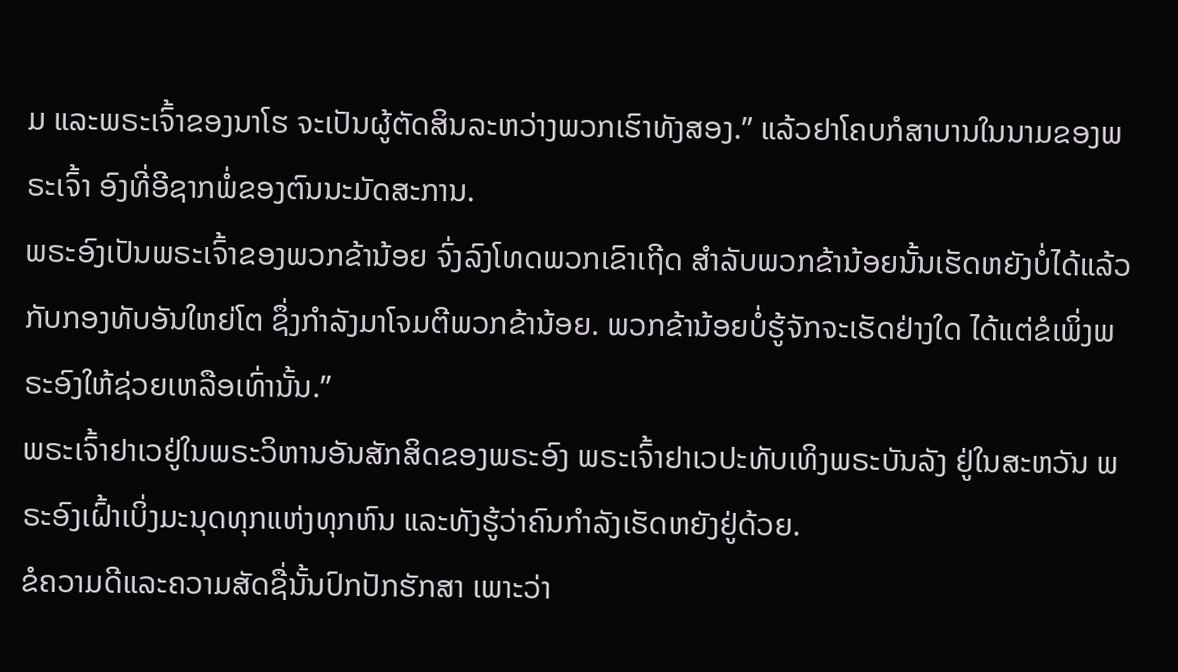ມ ແລະພຣະເຈົ້າຂອງນາໂຮ ຈະເປັນຜູ້ຕັດສິນລະຫວ່າງພວກເຮົາທັງສອງ.” ແລ້ວຢາໂຄບກໍສາບານໃນນາມຂອງພຣະເຈົ້າ ອົງທີ່ອີຊາກພໍ່ຂອງຕົນນະມັດສະການ.
ພຣະອົງເປັນພຣະເຈົ້າຂອງພວກຂ້ານ້ອຍ ຈົ່ງລົງໂທດພວກເຂົາເຖີດ ສຳລັບພວກຂ້ານ້ອຍນັ້ນເຮັດຫຍັງບໍ່ໄດ້ແລ້ວກັບກອງທັບອັນໃຫຍ່ໂຕ ຊຶ່ງກຳລັງມາໂຈມຕີພວກຂ້ານ້ອຍ. ພວກຂ້ານ້ອຍບໍ່ຮູ້ຈັກຈະເຮັດຢ່າງໃດ ໄດ້ແຕ່ຂໍເພິ່ງພຣະອົງໃຫ້ຊ່ວຍເຫລືອເທົ່ານັ້ນ.”
ພຣະເຈົ້າຢາເວຢູ່ໃນພຣະວິຫານອັນສັກສິດຂອງພຣະອົງ ພຣະເຈົ້າຢາເວປະທັບເທິງພຣະບັນລັງ ຢູ່ໃນສະຫວັນ ພຣະອົງເຝົ້າເບິ່ງມະນຸດທຸກແຫ່ງທຸກຫົນ ແລະທັງຮູ້ວ່າຄົນກຳລັງເຮັດຫຍັງຢູ່ດ້ວຍ.
ຂໍຄວາມດີແລະຄວາມສັດຊື່ນັ້ນປົກປັກຮັກສາ ເພາະວ່າ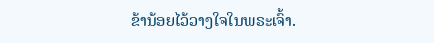ຂ້ານ້ອຍໄວ້ວາງໃຈໃນພຣະເຈົ້າ.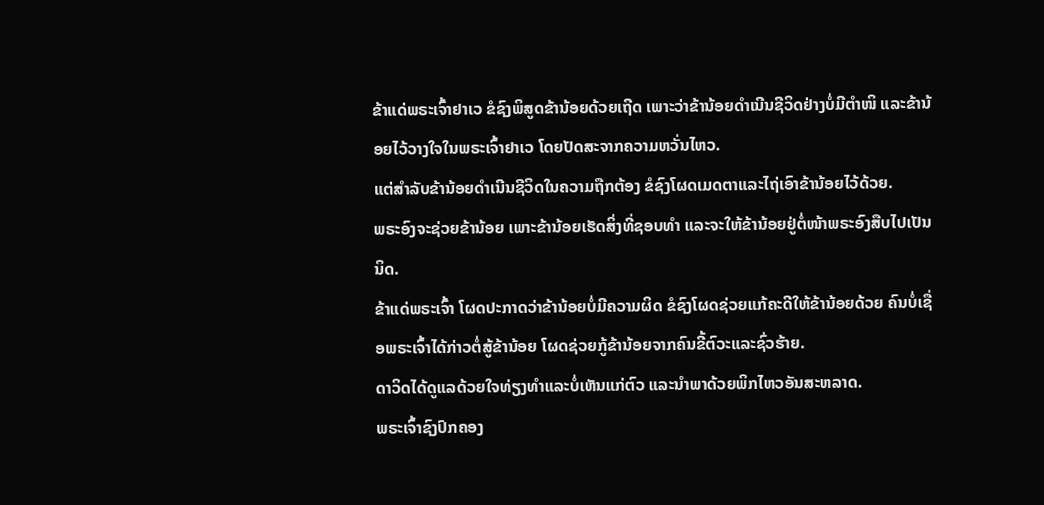ຂ້າແດ່ພຣະເຈົ້າຢາເວ ຂໍຊົງພິສູດຂ້ານ້ອຍດ້ວຍເຖີດ ເພາະວ່າຂ້ານ້ອຍດຳເນີນຊີວິດຢ່າງບໍ່ມີຕຳໜິ ແລະຂ້ານ້ອຍໄວ້ວາງໃຈໃນພຣະເຈົ້າຢາເວ ໂດຍປັດສະຈາກຄວາມຫວັ່ນໄຫວ.
ແຕ່ສຳລັບຂ້ານ້ອຍດຳເນີນຊີວິດໃນຄວາມຖືກຕ້ອງ ຂໍຊົງໂຜດເມດຕາແລະໄຖ່ເອົາຂ້ານ້ອຍໄວ້ດ້ວຍ.
ພຣະອົງຈະຊ່ວຍຂ້ານ້ອຍ ເພາະຂ້ານ້ອຍເຮັດສິ່ງທີ່ຊອບທຳ ແລະຈະໃຫ້ຂ້ານ້ອຍຢູ່ຕໍ່ໜ້າພຣະອົງສືບໄປເປັນນິດ.
ຂ້າແດ່ພຣະເຈົ້າ ໂຜດປະກາດວ່າຂ້ານ້ອຍບໍ່ມີຄວາມຜິດ ຂໍຊົງໂຜດຊ່ວຍແກ້ຄະດີໃຫ້ຂ້ານ້ອຍດ້ວຍ ຄົນບໍ່ເຊື່ອພຣະເຈົ້າໄດ້ກ່າວຕໍ່ສູ້ຂ້ານ້ອຍ ໂຜດຊ່ວຍກູ້ຂ້ານ້ອຍຈາກຄົນຂີ້ຕົວະແລະຊົ່ວຮ້າຍ.
ດາວິດໄດ້ດູແລດ້ວຍໃຈທ່ຽງທຳແລະບໍ່ເຫັນແກ່ຕົວ ແລະນຳພາດ້ວຍພິກໄຫວອັນສະຫລາດ.
ພຣະເຈົ້າຊົງປົກຄອງ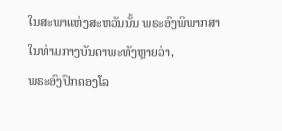ໃນສະພາແຫ່ງສະຫວັນນັ້ນ ພຣະອົງພິພາກສາໃນທ່າມກາງບັນດາພະທັງຫຼາຍວ່າ,
ພຣະອົງປົກຄອງໂລ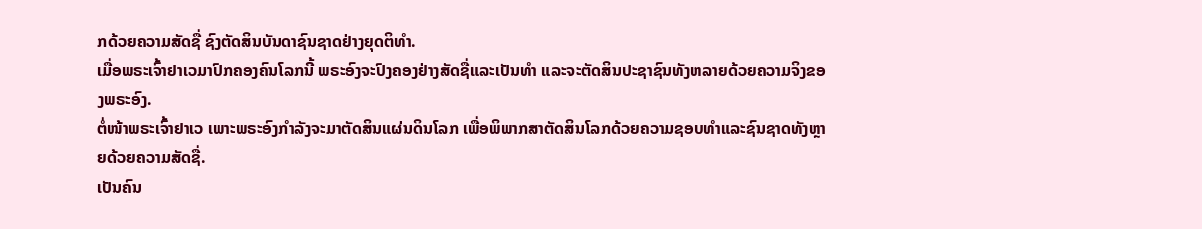ກດ້ວຍຄວາມສັດຊື່ ຊົງຕັດສິນບັນດາຊົນຊາດຢ່າງຍຸດຕິທຳ.
ເມື່ອພຣະເຈົ້າຢາເວມາປົກຄອງຄົນໂລກນີ້ ພຣະອົງຈະປົງຄອງຢ່າງສັດຊື່ແລະເປັນທຳ ແລະຈະຕັດສິນປະຊາຊົນທັງຫລາຍດ້ວຍຄວາມຈິງຂອງພຣະອົງ.
ຕໍ່ໜ້າພຣະເຈົ້າຢາເວ ເພາະພຣະອົງກຳລັງຈະມາຕັດສິນແຜ່ນດິນໂລກ ເພື່ອພິພາກສາຕັດສິນໂລກດ້ວຍຄວາມຊອບທຳແລະຊົນຊາດທັງຫຼາຍດ້ວຍຄວາມສັດຊື່.
ເປັນຄົນ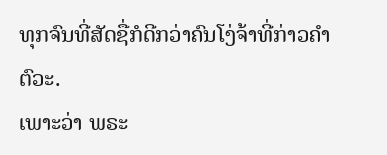ທຸກຈົນທີ່ສັດຊື່ກໍດີກວ່າຄົນໂງ່ຈ້າທີ່ກ່າວຄຳຕົວະ.
ເພາະວ່າ ພຣະ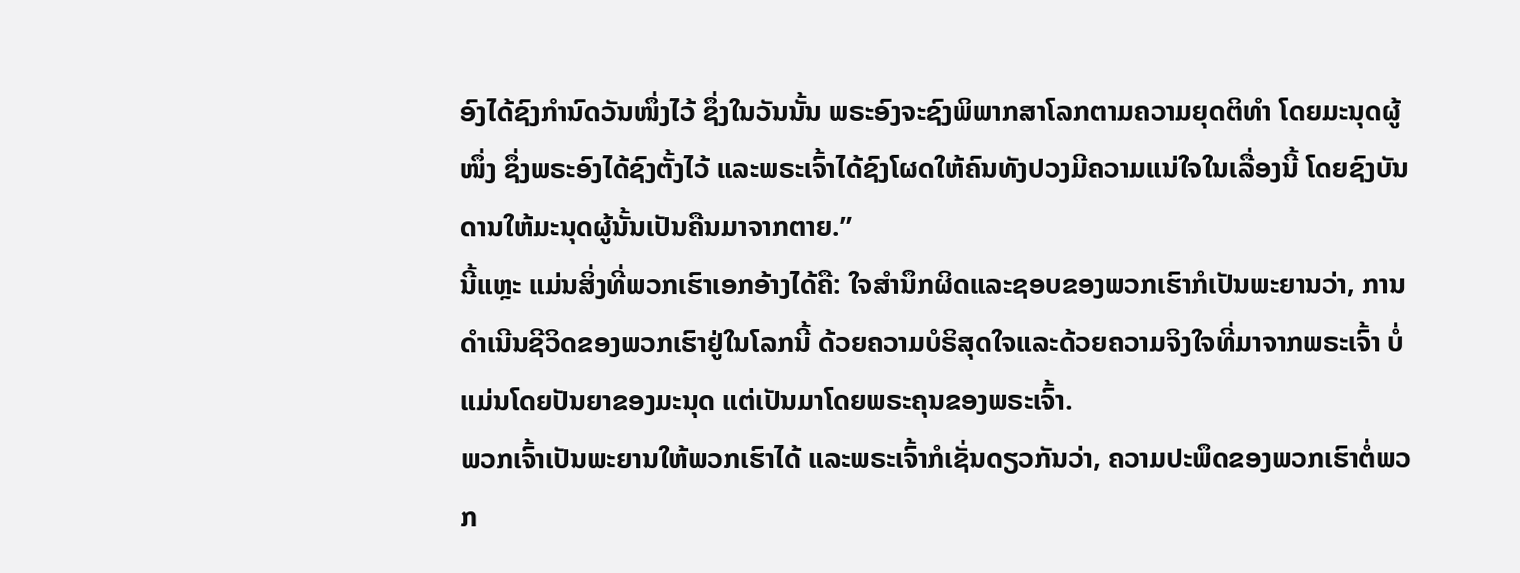ອົງໄດ້ຊົງກຳນົດວັນໜຶ່ງໄວ້ ຊຶ່ງໃນວັນນັ້ນ ພຣະອົງຈະຊົງພິພາກສາໂລກຕາມຄວາມຍຸດຕິທຳ ໂດຍມະນຸດຜູ້ໜຶ່ງ ຊຶ່ງພຣະອົງໄດ້ຊົງຕັ້ງໄວ້ ແລະພຣະເຈົ້າໄດ້ຊົງໂຜດໃຫ້ຄົນທັງປວງມີຄວາມແນ່ໃຈໃນເລື່ອງນີ້ ໂດຍຊົງບັນດານໃຫ້ມະນຸດຜູ້ນັ້ນເປັນຄືນມາຈາກຕາຍ.”
ນີ້ແຫຼະ ແມ່ນສິ່ງທີ່ພວກເຮົາເອກອ້າງໄດ້ຄື: ໃຈສຳນຶກຜິດແລະຊອບຂອງພວກເຮົາກໍເປັນພະຍານວ່າ, ການດຳເນີນຊີວິດຂອງພວກເຮົາຢູ່ໃນໂລກນີ້ ດ້ວຍຄວາມບໍຣິສຸດໃຈແລະດ້ວຍຄວາມຈິງໃຈທີ່ມາຈາກພຣະເຈົ້າ ບໍ່ແມ່ນໂດຍປັນຍາຂອງມະນຸດ ແຕ່ເປັນມາໂດຍພຣະຄຸນຂອງພຣະເຈົ້າ.
ພວກເຈົ້າເປັນພະຍານໃຫ້ພວກເຮົາໄດ້ ແລະພຣະເຈົ້າກໍເຊັ່ນດຽວກັນວ່າ, ຄວາມປະພຶດຂອງພວກເຮົາຕໍ່ພວກ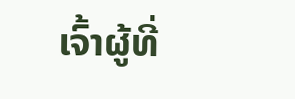ເຈົ້າຜູ້ທີ່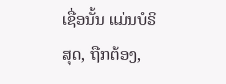ເຊື່ອນັ້ນ ແມ່ນບໍຣິສຸດ, ຖືກຕ້ອງ,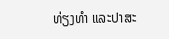ທ່ຽງທຳ ແລະປາສະ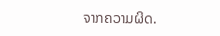ຈາກຄວາມຜິດ.